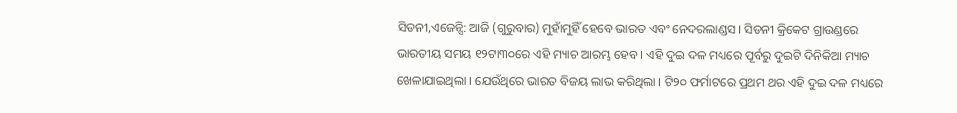ସିଡନୀ,ଏଜେନ୍ସି: ଆଜି (ଗୁରୁବାର) ମୁହାଁମୁହିଁ ହେବେ ଭାରତ ଏବଂ ନେଦରଲାଣ୍ଡସ । ସିଡନୀ କ୍ରିକେଟ ଗ୍ରାଉଣ୍ଡରେ ଭାରତୀୟ ସମୟ ୧୨ଟା୩୦ରେ ଏହି ମ୍ୟାଚ ଆରମ୍ଭ ହେବ । ଏହି ଦୁଇ ଦଳ ମଧ୍ୟରେ ପୂର୍ବରୁ ଦୁଇଟି ଦିନିକିଆ ମ୍ୟାଚ ଖେଳାଯାଇଥିଲା । ଯେଉଁଥିରେ ଭାରତ ବିଜୟ ଲାଭ କରିଥିଲା । ଟି୨୦ ଫର୍ମାଟରେ ପ୍ରଥମ ଥର ଏହି ଦୁଇ ଦଳ ମଧ୍ୟରେ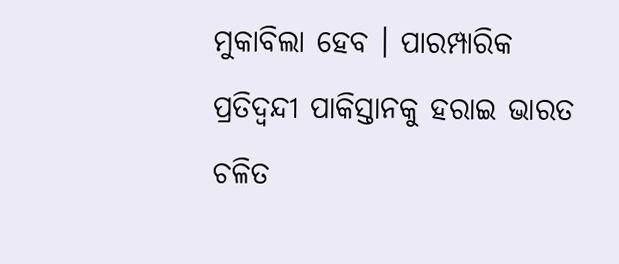ମୁକାବିଲା ହେବ । ପାରମ୍ପାରିକ ପ୍ରତିଦ୍ବନ୍ଦୀ ପାକିସ୍ତାନକୁ ହରାଇ ଭାରତ ଚଳିତ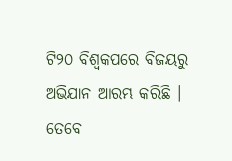ଟି୨୦ ବିଶ୍ବକପରେ ବିଜୟରୁ ଅଭିଯାନ ଆରମ୍ଭ କରିଛି । ତେବେ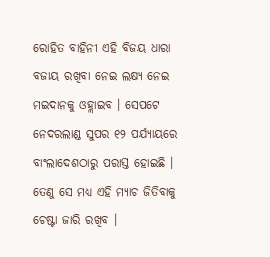ରୋହିତ ବାହିନୀ ଏହି ବିଜୟ ଧାରା ବଜାୟ ରଖିବା ନେଇ ଲକ୍ଷ୍ୟ ନେଇ ମଇଦାନକୁ ଓହ୍ଲାଇବ । ସେପଟେ ନେଦରଲାଣ୍ଡ ସୁପର ୧୨ ପର୍ଯ୍ୟାୟରେ ବାଂଲାଦେଶଠାରୁ ପରାସ୍ତ ହୋଇଛି । ତେଣୁ ସେ ମଧ୍ୟ ଏହି ମ୍ୟାଚ ଜିତିବାକୁ ଚେଷ୍ଟା ଜାରି ରଖିବ ।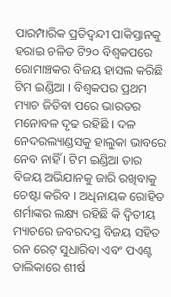ପାରମ୍ପାରିକ ପ୍ରତିଦ୍ବନ୍ଦୀ ପାକିସ୍ତାନକୁ ହରାଇ ଚଳିତ ଟି୨୦ ବିଶ୍ବକପରେ ରୋମାଞ୍ଚକର ବିଜୟ ହାସଲ କରିଛି ଟିମ ଇଣ୍ଡିଆ । ବିଶ୍ବକପର ପ୍ରଥମ ମ୍ୟାଚ ଜିତିବା ପରେ ଭାରତର ମନୋବଳ ଦୃଢ ରହିଛି । ଦଳ ନେଦରଲ୍ୟାଣ୍ଡସକୁ ହାଲୁକା ଭାବରେ ନେବ ନାହିଁ । ଟିମ ଇଣ୍ଡିଆ ତାର ବିଜୟ ଅଭିଯାନକୁ ଜାରି ରଖିବାକୁ ଚେଷ୍ଟା କରିବ । ଅଧିନାୟକ ରୋହିତ ଶର୍ମାଙ୍କର ଲକ୍ଷ୍ୟ ରହିଛି କି ଦ୍ବିତୀୟ ମ୍ୟାଚରେ ଜବରଦସ୍ତ ବିଜୟ ସହିତ ରନ ରେଟ୍ ସୁଧାରିବା ଏବଂ ପଏଣ୍ଟ ତାଲିକାରେ ଶୀର୍ଷ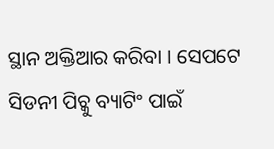ସ୍ଥାନ ଅକ୍ତିଆର କରିବା । ସେପଟେ ସିଡନୀ ପିଚ୍କୁ ବ୍ୟାଟିଂ ପାଇଁ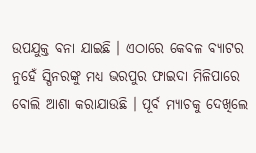ଉପଯୁକ୍ତ ବନା ଯାଇଛି । ଏଠାରେ କେବଳ ବ୍ୟାଟର ନୁହେଁ ସ୍ପିନରଙ୍କୁ ମଧ୍ୟ ଭରପୁର ଫାଇଦା ମିଳିପାରେ ବୋଲି ଆଶା କରାଯାଉଛି । ପୂର୍ବ ମ୍ୟାଚକୁ ଦେଖିଲେ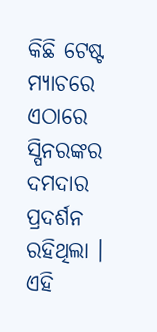କିଛି ଟେଷ୍ଟ ମ୍ୟାଚରେ ଏଠାରେ ସ୍ପିନରଙ୍କର ଦମଦାର ପ୍ରଦର୍ଶନ ରହିଥିଲା । ଏହି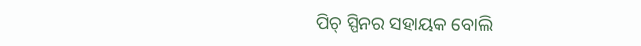ପିଚ୍ ସ୍ପିନର ସହାୟକ ବୋଲି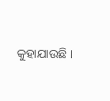କୁହାଯାଉଛି ।